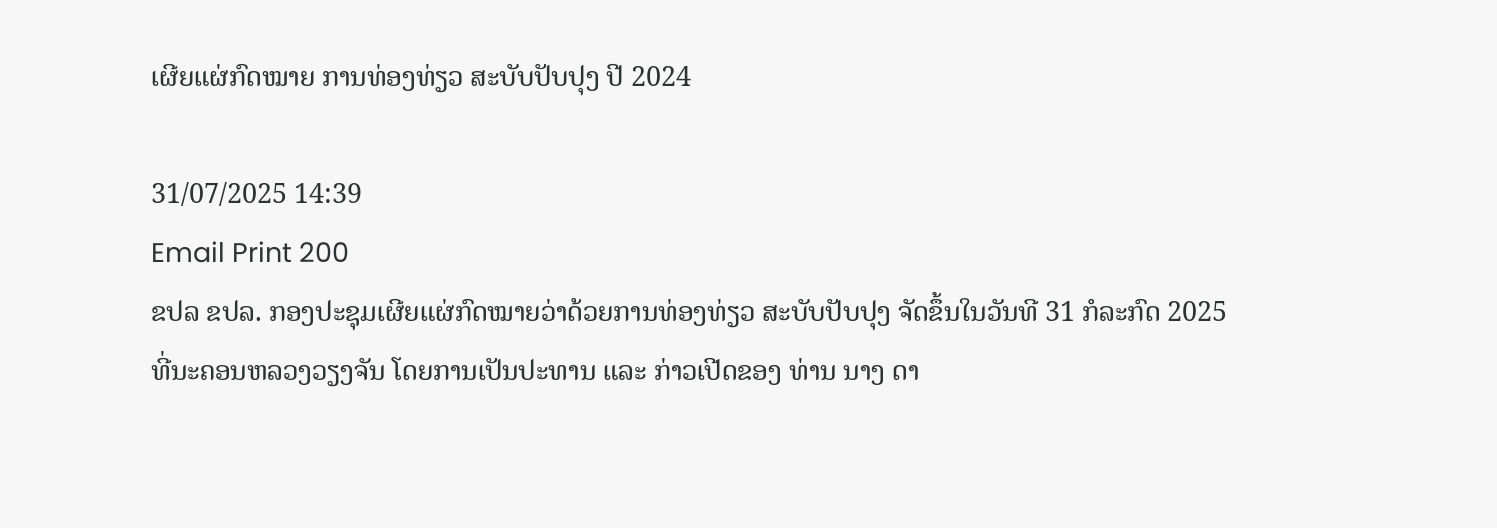ເຜີຍແຜ່ກົດໝາຍ ການທ່ອງທ່ຽວ ສະບັບປັບປຸງ ປີ 2024

31/07/2025 14:39
Email Print 200
ຂປລ ຂປລ. ກອງປະຊຸມເຜີຍແຜ່ກົດໝາຍວ່າດ້ວຍການທ່ອງທ່ຽວ ສະບັບປັບປຸງ ຈັດຂຶ້ນໃນວັນທີ 31 ກໍລະກົດ 2025 ທີ່ນະຄອນຫລວງວຽງຈັນ ໂດຍການເປັນປະທານ ແລະ ກ່າວເປີດຂອງ ທ່ານ ນາງ ດາ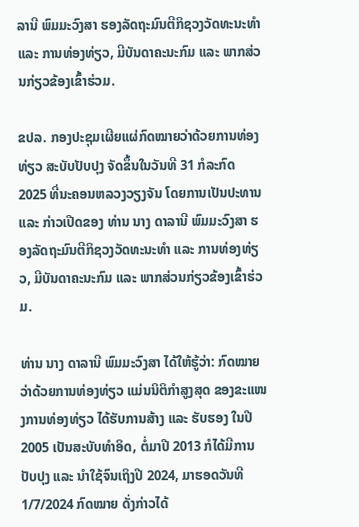ລານີ ພົມມະວົງສາ ຮອງລັດຖະມົນຕີກິຊວງວັດທະນະທຳ ແລະ ການທ່ອງທ່ຽວ, ມີບັນດາຄະນະກົມ ແລະ ພາກສ່ວນກ່ຽວຂ້ອງເຂົ້າຮ່ວມ.

ຂປລ. ກອງປະຊຸມເຜີຍແຜ່ກົດໝາຍວ່າດ້ວຍການທ່ອງທ່ຽວ ສະບັບປັບປຸງ ຈັດຂຶ້ນໃນວັນທີ 31 ກໍລະກົດ 2025 ທີ່ນະຄອນຫລວງວຽງຈັນ ໂດຍການເປັນປະທານ ແລະ ກ່າວເປີດຂອງ ທ່ານ ນາງ ດາລານີ ພົມມະວົງສາ ຮອງລັດຖະມົນຕີກິຊວງວັດທະນະທຳ ແລະ ການທ່ອງທ່ຽວ, ມີບັນດາຄະນະກົມ ແລະ ພາກສ່ວນກ່ຽວຂ້ອງເຂົ້າຮ່ວມ.

ທ່ານ ນາງ ດາລານີ ພົມມະວົງສາ ໄດ້ໃຫ້ຮູ້ວ່າ: ກົດໝາຍວ່າດ້ວຍການທ່ອງທ່ຽວ ແມ່ນນິຕິກຳສູງສຸດ ຂອງຂະແໜງການທ່ອງທ່ຽວ ໄດ້ຮັບການສ້າງ ແລະ ຮັບຮອງ ໃນປີ 2005 ເປັນສະບັບທຳອິດ, ຕໍ່ມາປີ 2013 ກໍໄດ້ມີການປັບປຸງ ແລະ ນໍາໃຊ້ຈົນເຖິງປີ 2024, ມາຮອດວັນທີ 1/7/2024 ກົດໝາຍ ດັ່ງກ່າວໄດ້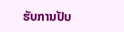ຮັບການປັບ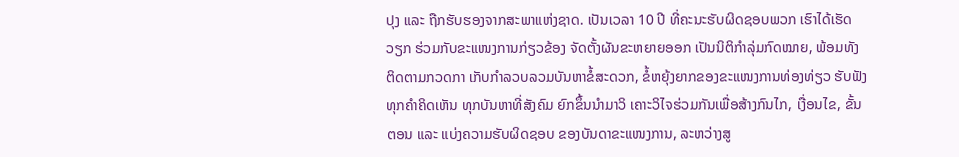ປຸງ ແລະ ຖືກຮັບຮອງຈາກສະພາແຫ່ງຊາດ. ເປັນເວລາ 10 ປີ ທີ່ຄະນະຮັບຜິດຊອບພວກ ເຮົາໄດ້ເຮັດວຽກ ຮ່ວມກັບຂະແໜງການກ່ຽວຂ້ອງ ຈັດຕັ້ງຜັນຂະຫຍາຍອອກ ເປັນນິຕິກຳລຸ່ມກົດໝາຍ, ພ້ອມທັງຕິດຕາມກວດກາ ເກັບກຳລວບລວມບັນຫາຂໍ້ສະດວກ, ຂໍ້ຫຍຸ້ງຍາກຂອງຂະແໜງການທ່ອງທ່ຽວ ຮັບຟັງທຸກຄຳຄິດເຫັນ ທຸກບັນຫາທີ່ສັງຄົມ ຍົກຂຶ້ນນໍາມາວິ ເຄາະວິໄຈຮ່ວມກັນເພື່ອສ້າງກົນໄກ, ເງື່ອນໄຂ, ຂັ້ນຕອນ ແລະ ແບ່ງຄວາມຮັບຜິດຊອບ ຂອງບັນດາຂະແໜງການ, ລະຫວ່າງສູ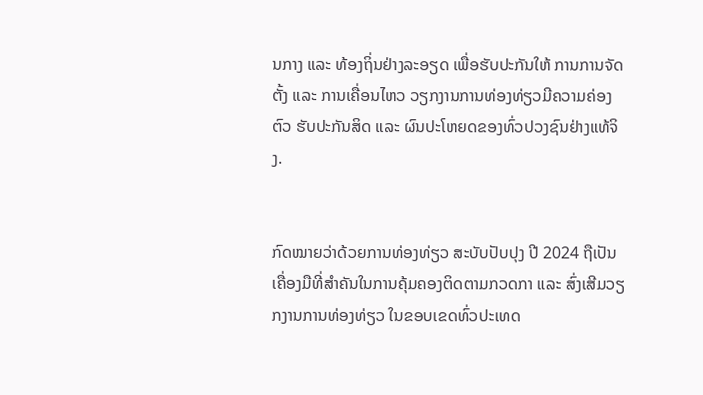ນກາງ ແລະ ທ້ອງຖິ່ນຢ່າງລະອຽດ ເພື່ອຮັບປະກັນໃຫ້ ການການຈັດຕັ້ງ ແລະ ການເຄື່ອນໄຫວ ວຽກງານການທ່ອງທ່ຽວມີຄວາມຄ່ອງຕົວ ຮັບປະກັນສິດ ແລະ ຜົນປະໂຫຍດຂອງທົ່ວປວງຊົນຢ່າງແທ້ຈິງ.


ກົດໝາຍວ່າດ້ວຍການທ່ອງທ່ຽວ ສະບັບປັບປຸງ ປີ 2024 ຖືເປັນເຄື່ອງມືທີ່ສໍາຄັນໃນການຄຸ້ມຄອງຕິດຕາມກວດກາ ແລະ ສົ່ງເສີມວຽກງານການທ່ອງທ່ຽວ ໃນຂອບເຂດທົ່ວປະເທດ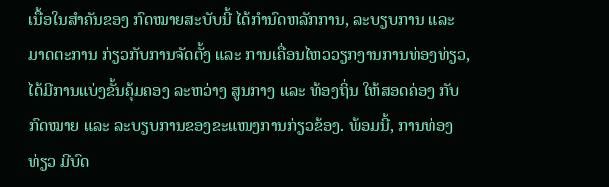ເນື້ອໃນສໍາຄັນຂອງ ກົດໝາຍສະບັບນີ້ ໄດ້ກຳນົດຫລັກການ, ລະບຽບການ ແລະ ມາດຕະການ ກ່ຽວກັບການຈັດຕັ້ງ ແລະ ການເຄື່ອນໄຫວວຽກງານການທ່ອງທ່ຽວ, ໄດ້ມີການແບ່ງຂັ້ນຄຸ້ມຄອງ ລະຫວ່າງ ສູນກາງ ແລະ ທ້ອງຖິ່ນ ໃຫ້ສອດຄ່ອງ ກັບກົດໝາຍ ແລະ ລະບຽບການຂອງຂະແໜງການກ່ຽວຂ້ອງ. ພ້ອມນີ້, ການທ່ອງທ່ຽວ ມີບົດ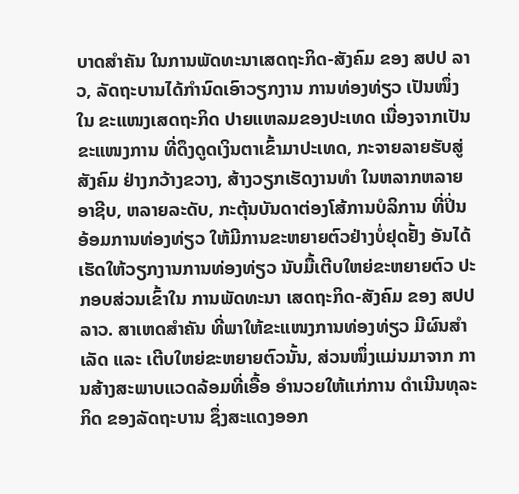ບາດສໍາຄັນ ໃນການພັດທະນາເສດຖະກິດ-ສັງຄົມ ຂອງ ສປປ ລາວ, ລັດຖະບານໄດ້ກຳນົດເອົາວຽກງານ ການທ່ອງທ່ຽວ ເປັນໜຶ່ງໃນ ຂະແໜງເສດຖະກິດ ປາຍແຫລມຂອງປະເທດ ເນື່ອງຈາກເປັນຂະແໜງການ ທີ່ດຶງດູດເງິນຕາເຂົ້າມາປະເທດ, ກະຈາຍລາຍຮັບສູ່ສັງຄົມ ຢ່າງກວ້າງຂວາງ, ສ້າງວຽກເຮັດງານທໍາ ໃນຫລາກຫລາຍອາຊີບ, ຫລາຍລະດັບ, ກະຕຸ້ນບັນດາຕ່ອງໂສ້ການບໍລິການ ທີ່ປິ່ນອ້ອມການທ່ອງທ່ຽວ ໃຫ້ມີການຂະຫຍາຍຕົວຢ່າງບໍ່ຢຸດຢັ້ງ ອັນໄດ້ເຮັດໃຫ້ວຽກງານການທ່ອງທ່ຽວ ນັບມື້ເຕີບໃຫຍ່ຂະຫຍາຍຕົວ ປະກອບສ່ວນເຂົ້າໃນ ການພັດທະນາ ເສດຖະກິດ-ສັງຄົມ ຂອງ ສປປ ລາວ. ສາເຫດສໍາຄັນ ທີ່ພາໃຫ້ຂະແໜງການທ່ອງທ່ຽວ ມີຜົນສໍາເລັດ ແລະ ເຕີບໃຫຍ່ຂະຫຍາຍຕົວນັ້ນ, ສ່ວນໜຶ່ງແມ່ນມາຈາກ ການສ້າງສະພາບແວດລ້ອມທີ່ເອື້ອ ອໍານວຍໃຫ້ແກ່ການ ດໍາເນີນທຸລະກິດ ຂອງລັດຖະບານ ຊຶ່ງສະແດງອອກ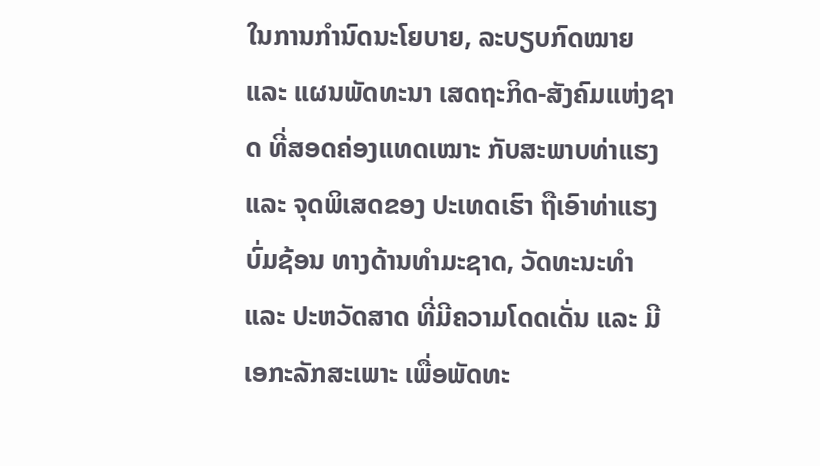ໃນການກຳນົດນະໂຍບາຍ, ລະບຽບກົດໝາຍ ແລະ ແຜນພັດທະນາ ເສດຖະກິດ-ສັງຄົມແຫ່ງຊາດ ທີ່ສອດຄ່ອງແທດເໝາະ ກັບສະພາບທ່າແຮງ ແລະ ຈຸດພິເສດຂອງ ປະເທດເຮົາ ຖືເອົາທ່າແຮງບົ່ມຊ້ອນ ທາງດ້ານທຳມະຊາດ, ວັດທະນະທຳ ແລະ ປະຫວັດສາດ ທີ່ມີຄວາມໂດດເດັ່ນ ແລະ ມີເອກະລັກສະເພາະ ເພື່ອພັດທະ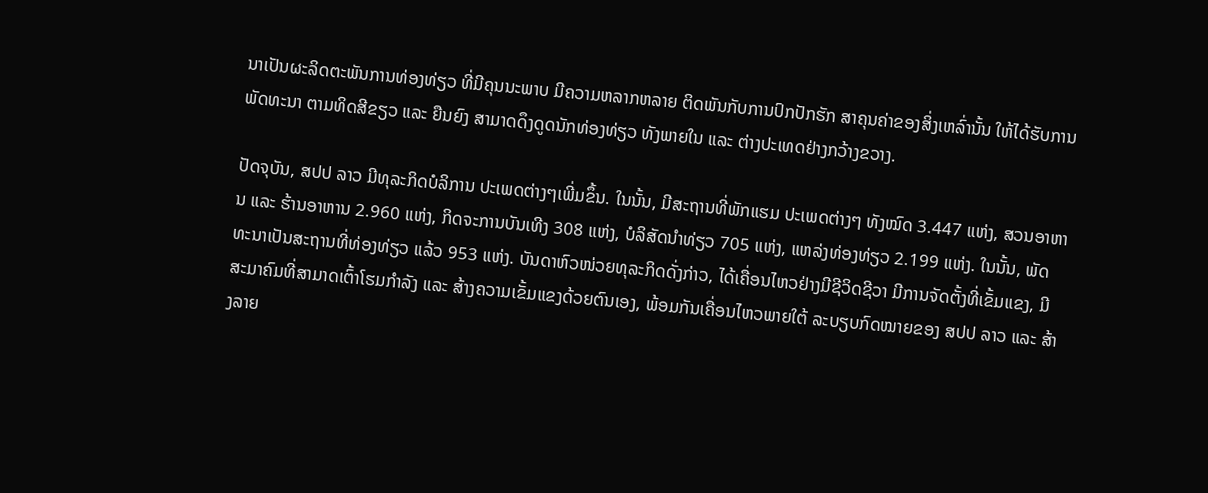ນາເປັນຜະລິດຕະພັນການທ່ອງທ່ຽວ ທີ່ມີຄຸນນະພາບ ມີຄວາມຫລາກຫລາຍ ຕິດພັນກັບການປົກປັກຮັກ ສາຄຸນຄ່າຂອງສິ່ງເຫລົ່ານັ້ນ ໃຫ້ໄດ້ຮັບການພັດທະນາ ຕາມທິດສີຂຽວ ແລະ ຍືນຍົງ ສາມາດດຶງດູດນັກທ່ອງທ່ຽວ ທັງພາຍໃນ ແລະ ຕ່າງປະເທດຢ່າງກວ້າງຂວາງ.

ປັດຈຸບັນ, ສປປ ລາວ ມີທຸລະກິດບໍລິການ ປະເພດຕ່າງໆເພີ່ມຂຶ້ນ. ໃນນັ້ນ, ມີສະຖານທີ່ພັກແຮມ ປະເພດຕ່າງໆ ທັງໝົດ 3.447 ແຫ່ງ, ສວນອາຫານ ແລະ ຮ້ານອາຫານ 2.960 ແຫ່ງ, ກິດຈະການບັນເທີງ 308 ແຫ່ງ, ບໍລິສັດນໍາທ່ຽວ 705 ແຫ່ງ, ແຫລ່ງທ່ອງທ່ຽວ 2.199 ແຫ່ງ. ໃນນັ້ນ, ພັດທະນາເປັນສະຖານທີ່ທ່ອງທ່ຽວ ແລ້ວ 953 ແຫ່ງ. ບັນດາຫົວໜ່ວຍທຸລະກິດດັ່ງກ່າວ, ໄດ້ເຄື່ອນໄຫວຢ່າງມີຊີວິດຊີວາ ມີການຈັດຕັ້ງທີ່ເຂັ້ມແຂງ, ມີສະມາຄົມທີ່ສາມາດເຕົ້າໂຮມກໍາລັງ ແລະ ສ້າງຄວາມເຂັ້ມແຂງດ້ວຍຕົນເອງ, ພ້ອມກັນເຄື່ອນໄຫວພາຍໃຕ້ ລະບຽບກົດໝາຍຂອງ ສປປ ລາວ ແລະ ສ້າງລາຍ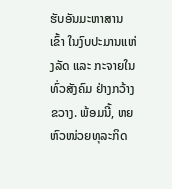ຮັບອັນມະຫາສານເຂົ້າ ໃນງົບປະມານແຫ່ງລັດ ແລະ ກະຈາຍໃນທົ່ວສັງຄົມ ຢ່າງກວ້າງຂວາງ. ພ້ອມນີ້, ຫຍຫົວໜ່ວຍທຸລະກິດ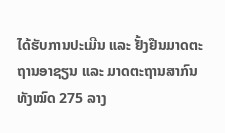ໄດ້ຮັບການປະເມີນ ແລະ ຢັ້ງຢືນມາດຕະຖານອາຊຽນ ແລະ ມາດຕະຖານສາກົນ ທັງໝົດ 275 ລາງ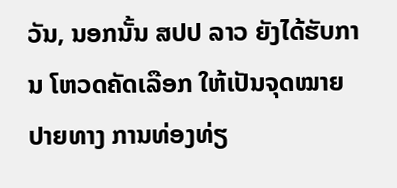ວັນ, ນອກນັ້ນ ສປປ ລາວ ຍັງໄດ້ຮັບການ ໂຫວດຄັດເລືອກ ໃຫ້ເປັນຈຸດໝາຍປາຍທາງ ການທ່ອງທ່ຽ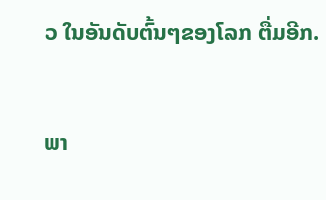ວ ໃນອັນດັບຕົ້ນໆຂອງໂລກ ຕື່ມອີກ.


ພາ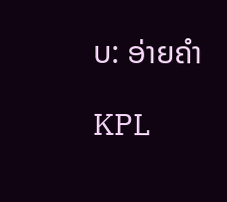ບ: ອ່າຍຄຳ

KPL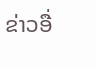ຂ່າວອື່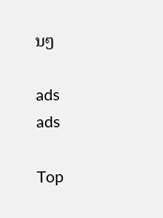ນໆ

ads
ads

Top